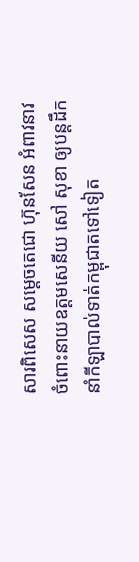សារពិសេស សម្តេចតេជោ ហ៊ុនសែន អំពាវនាវ ចំពោះនាយឧត្តមសេនីយ សៅ សុខា ឲ្យបន្តដឹកនាំកីឡាបាល់ទាត់កម្ពុជាតទៅទៀត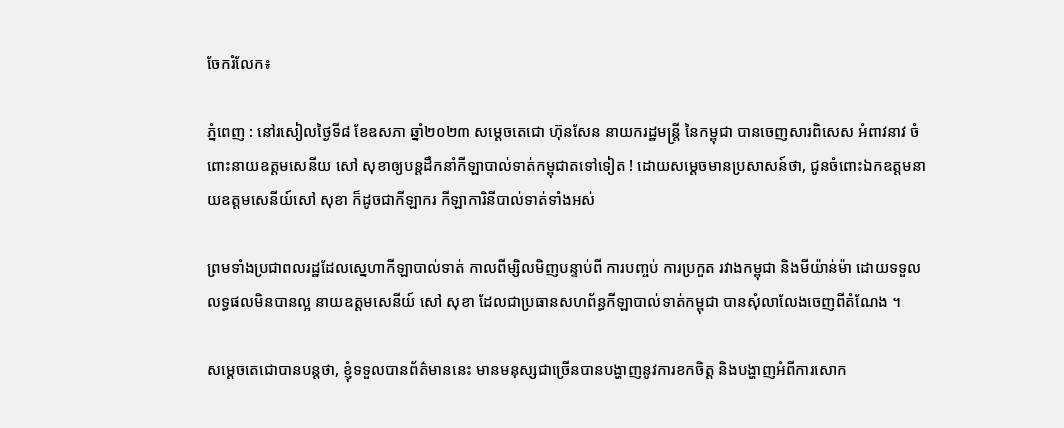ចែករំលែក៖

ភ្នំពេញ : នៅរសៀលថ្ងៃទី៨ ខែឧសភា ឆ្នាំ២០២៣ សម្តេចតេជោ ហ៊ុនសែន នាយករដ្ឋមន្ត្រី នៃកម្ពុជា បានចេញសារពិសេស អំពាវនាវ ចំពោះនាយឧត្តមសេនីយ សៅ សុខាឲ្យបន្តដឹកនាំកីឡាបាល់ទាត់កម្ពុជាតទៅទៀត ! ដោយសម្តេចមានប្រសាសន៍ថា, ជូនចំពោះឯកឧត្តមនាយឧត្តមសេនីយ៍សៅ សុខា ក៏ដូចជាកីឡាករ កីឡាការិនីបាល់ទាត់ទាំងអស់

ព្រមទាំងប្រជាពលរដ្ឋដែលស្នេហាកីឡាបាល់ទាត់ កាលពីម្សិលមិញបន្ទាប់ពី ការបញ្ចប់ ការប្រកួត រវាងកម្ពុជា និងមីយ៉ាន់ម៉ា ដោយទទួលលទ្ធផលមិនបានល្អ នាយឧត្តមសេនីយ៍ សៅ សុខា ដែលជាប្រធានសហព័ន្ធកីឡាបាល់ទាត់កម្ពុជា បានសុំលាលែងចេញពីតំណែង ។

សម្ដេចតេជោបានបន្តថា, ខ្ញុំទទួលបានព័ត៌មាននេះ មានមនុស្សជាច្រើនបានបង្ហាញនូវការខកចិត្ត និងបង្ហាញអំពីការសោក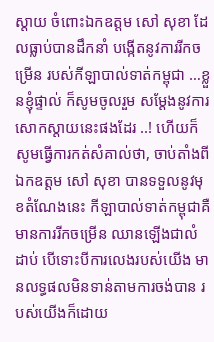ស្ដាយ ចំពោះឯកឧត្តម សៅ សុខា ដែលធ្លាប់បានដឹកនាំ បង្កើតនូវការរីកចម្រើន របស់កីឡាបាល់ទាត់កម្ពុជា …ខ្លួនខ្ញុំផ្ទាល់ ក៏សូមចូលរួម សម្ដែងនូវការសោកស្ដាយនេះផងដែរ ..! ហើយក៏សូមធ្វើការកត់សំគាល់ថា, ចាប់តាំងពីឯកឧត្តម សៅ សុខា បានទទួលនូវមុខតំណែងនេះ កីឡាបាល់ទាត់កម្ពុជាគឺមានការរីកចម្រើន ឈានឡើងជាលំដាប់ បើទោះបីការលេងរបស់យើង មានលទ្ធផលមិនទាន់តាមការចង់បាន របស់យើងក៏ដោយ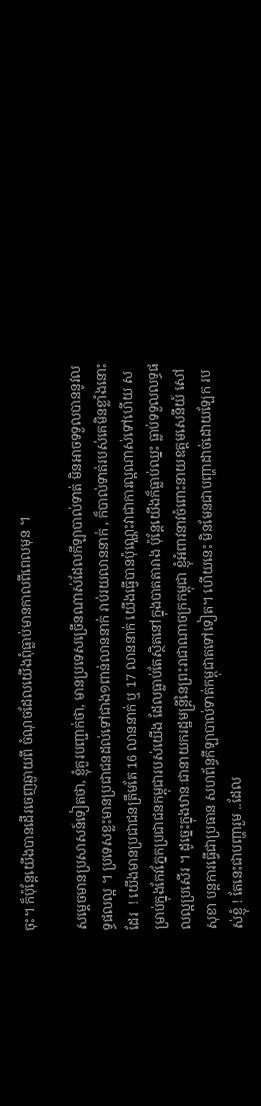ចុះ។ ក៏ប៉ុន្តែយើងបានដើរចេញឆ្ងាយពី ចំណុចដែលយើងពុំធ្លាប់មានកាលពីពេលមុន ។

សម្ដេចមានប្រសាសន៍ទៀតថា, ខ្ញុំគួរបញ្ជាក់ថា, មានប្រទេសច្រើនណាស់ដែលកីឡាបាល់ទាត់ មិនអាចទទួលបាននូវលទ្ធផលល្អ ។ ប្រទេសខ្លះមានប្រជាជនដល់ទៅជាង១ពាន់លាននាក់ រាប់រយលាននាក់ , ក៏បាល់ទាត់របស់គេមិនខ្លាំងនោះដែរ  ! យើងមានប្រជាជនត្រឹមតែ 16 លាននាក់ ឬ 17 លាននាក់ យើងធ្វើបានប៉ុណ្ណេះវាជាការល្អណាស់ទៅហើយ សម្រាប់ក្នុងកែវភ្នែកប្រជាជនកម្ពុជារបស់យើង ដែលធ្លាប់តែស្ថិតនៅក្នុងបាតតារាង ប៉ុន្តែយើងក៏ធ្លាប់ឈ្នះ ធ្លាប់ទទួលលទ្ធផលល្អប្រសើរ ។ ដូច្នេះក្នុងឋានៈជានាយករដ្ឋមន្ត្រីនៃព្រះរាជាណាចក្រកម្ពុជា ខ្ញុំអំពាវនាវចំពោះនាយឧត្តមសេនីយ៍ សៅសុខា បន្តការធ្វើជាប្រធាន សហព័ន្ធកីឡាបាល់ទាត់កម្ពុជាតទៅទៀត។ ហើយនេះ មិនមែនជាបញ្ហាដាច់ដោយឡែក របស់ខ្ញុំ ! តែនេះជាបញ្ហារួម ..ដែល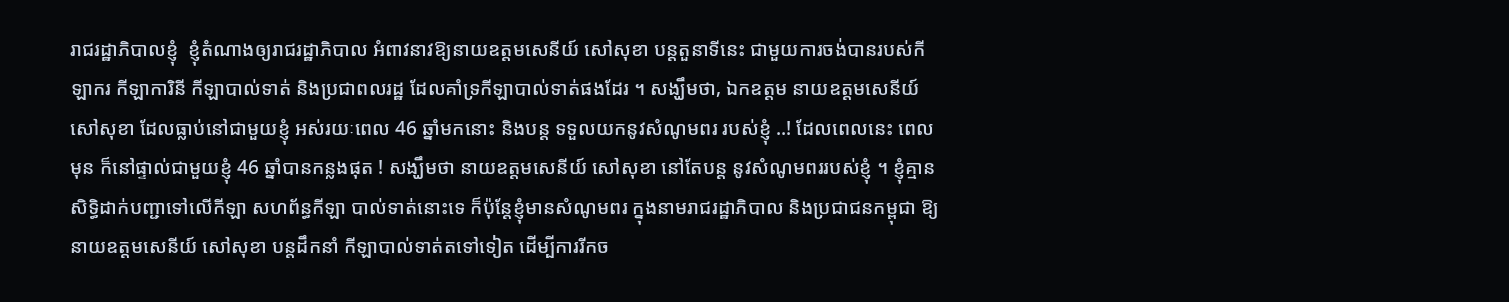រាជរដ្ឋាភិបាលខ្ញុំ  ខ្ញុំតំណាងឲ្យរាជរដ្ឋាភិបាល អំពាវនាវឱ្យនាយឧត្តមសេនីយ៍ សៅសុខា បន្តតួនាទីនេះ ជាមួយការចង់បានរបស់កីឡាករ កីឡាការិនី កីឡាបាល់ទាត់ និងប្រជាពលរដ្ឋ ដែលគាំទ្រកីឡាបាល់ទាត់ផងដែរ ។ សង្ឃឹមថា, ឯកឧត្តម នាយឧត្តមសេនីយ៍ សៅសុខា ដែលធ្លាប់នៅជាមួយខ្ញុំ អស់រយៈពេល 46 ឆ្នាំមកនោះ និងបន្ត ទទួលយកនូវសំណូមពរ របស់ខ្ញុំ ..! ដែលពេលនេះ ពេលមុន ក៏នៅផ្ទាល់ជាមួយខ្ញុំ 46 ឆ្នាំបានកន្លងផុត ! សង្ឃឹមថា នាយឧត្តមសេនីយ៍ សៅសុខា នៅតែបន្ត នូវសំណូមពររបស់ខ្ញុំ ។ ខ្ញុំគ្មានសិទ្ធិដាក់បញ្ជាទៅលើកីឡា សហព័ន្ធកីឡា បាល់ទាត់នោះទេ ក៏ប៉ុន្តែខ្ញុំមានសំណូមពរ ក្នុងនាមរាជរដ្ឋាភិបាល និងប្រជាជនកម្ពុជា ឱ្យនាយឧត្តមសេនីយ៍ សៅសុខា បន្តដឹកនាំ កីឡាបាល់ទាត់តទៅទៀត ដើម្បីការរីកច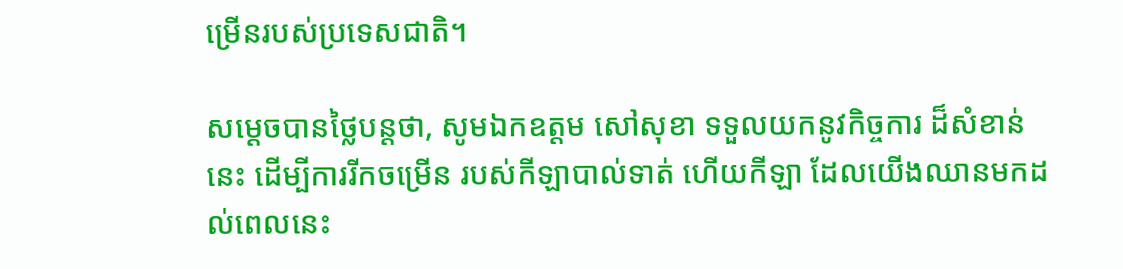ម្រើនរបស់ប្រទេសជាតិ។

សម្ដេចបានថ្លៃបន្តថា, សូមឯកឧត្តម សៅសុខា ទទួលយកនូវកិច្ចការ ដ៏សំខាន់នេះ ដើម្បីការរីកចម្រើន របស់កីឡាបាល់ទាត់ ហើយកីឡា ដែលយើងឈានមកដល់ពេលនេះ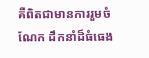គឺពិតជាមានការរួមចំណែក ដឹកនាំដ៏ធំធេង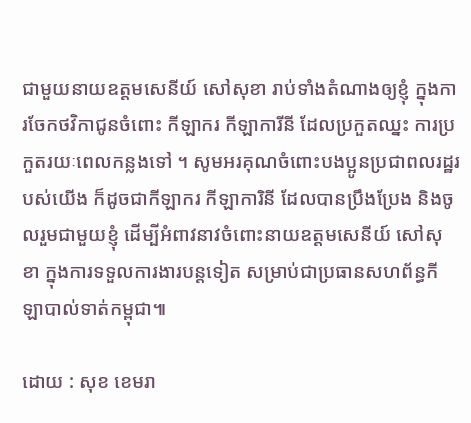ជាមួយនាយឧត្តមសេនីយ៍ សៅសុខា រាប់ទាំងតំណាងឲ្យខ្ញុំ ក្នុងការចែកថវិកាជូនចំពោះ កីឡាករ កីឡាការីនី ដែលប្រកួតឈ្នះ ការប្រកួតរយៈពេលកន្លងទៅ ។ សូមអរគុណចំពោះបងប្អូនប្រជាពលរដ្ឋរបស់យើង ក៏ដូចជាកីឡាករ កីឡាការិនី ដែលបានប្រឹងប្រែង និងចូលរួមជាមួយខ្ញុំ ដើម្បីអំពាវនាវចំពោះនាយឧត្តមសេនីយ៍ សៅសុខា ក្នុងការទទួលការងារបន្តទៀត សម្រាប់ជាប្រធានសហព័ន្ធកីឡាបាល់ទាត់កម្ពុជា៕

ដោយ : សុខ ខេមរា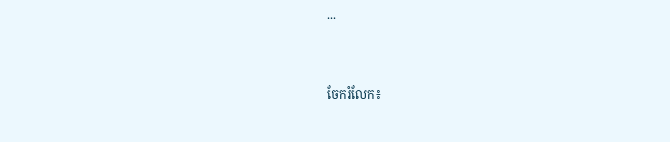...


ចែករំលែក៖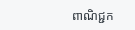ពាណិជ្ជក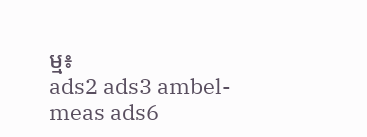ម្ម៖
ads2 ads3 ambel-meas ads6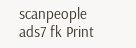scanpeople ads7 fk Print